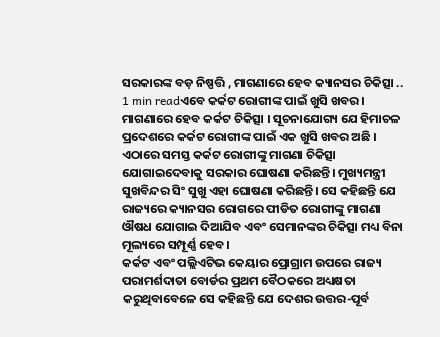ସରକାରଙ୍କ ବଡ଼ ନିଷ୍ପତ୍ତି , ମାଗଣାରେ ହେବ କ୍ୟାନସର ଚିକିତ୍ସା ..
1 min readଏବେ କର୍କଟ ରୋଗୀଙ୍କ ପାଇଁ ଖୁସି ଖବର । ମାଗଣାରେ ହେବ କର୍କଟ ଚିକିତ୍ସା । ସୂଚନାଯୋଗ୍ୟ ଯେ ହିମାଚଳ ପ୍ରଦେଶରେ କର୍କଟ ରୋଗୀଙ୍କ ପାଇଁ ଏକ ଖୁସି ଖବର ଅଛି । ଏଠାରେ ସମସ୍ତ କର୍କଟ ରୋଗୀଙ୍କୁ ମାଗଣା ଚିକିତ୍ସା ଯୋଗାଇଦେବାକୁ ସରକାର ଘୋଷଣା କରିଛନ୍ତି। ମୁଖ୍ୟମନ୍ତ୍ରୀ ସୁଖବିନ୍ଦର ସିଂ ସୁଖୁ ଏହା ଘୋଷଣା କରିଛନ୍ତି। ସେ କହିଛନ୍ତି ଯେ ରାଜ୍ୟରେ କ୍ୟାନସର ରୋଗରେ ପୀଡିତ ରୋଗୀଙ୍କୁ ମାଗଣା ଔଷଧ ଯୋଗାଇ ଦିଆଯିବ ଏବଂ ସେମାନଙ୍କର ଚିକିତ୍ସା ମଧ୍ୟ ବିନା ମୂଲ୍ୟରେ ସମ୍ପୂର୍ଣ୍ଣ ହେବ।
କର୍କଟ ଏବଂ ପଲ୍ଲିଏଟିଭ କେୟାର ପ୍ରୋଗ୍ରାମ ଉପରେ ରାଜ୍ୟ ପରାମର୍ଶଦାତା ବୋର୍ଡର ପ୍ରଥମ ବୈଠକରେ ଅଧ୍ୟକ୍ଷତା କରୁଥିବାବେଳେ ସେ କହିଛନ୍ତି ଯେ ଦେଶର ଉତ୍ତର-ପୂର୍ବ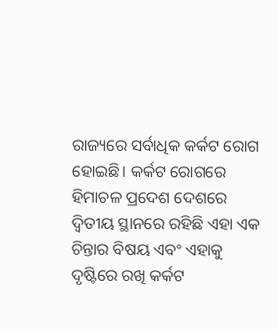ରାଜ୍ୟରେ ସର୍ବାଧିକ କର୍କଟ ରୋଗ ହୋଇଛି। କର୍କଟ ରୋଗରେ ହିମାଚଳ ପ୍ରଦେଶ ଦେଶରେ ଦ୍ୱିତୀୟ ସ୍ଥାନରେ ରହିଛି ଏହା ଏକ ଚିନ୍ତାର ବିଷୟ ଏବଂ ଏହାକୁ ଦୃଷ୍ଟିରେ ରଖି କର୍କଟ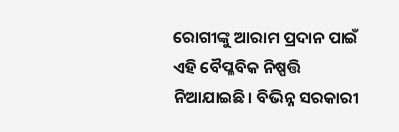ରୋଗୀଙ୍କୁ ଆରାମ ପ୍ରଦାନ ପାଇଁ ଏହି ବୈପ୍ଳବିକ ନିଷ୍ପତ୍ତି ନିଆଯାଇଛି। ବିଭିନ୍ନ ସରକାରୀ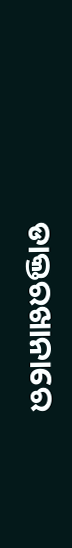ଡାକ୍ତରଖାନାରେ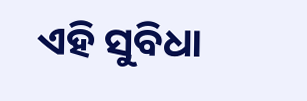ଏହି ସୁବିଧା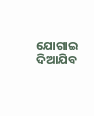ଯୋଗାଇ ଦିଆଯିବ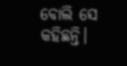ବୋଲି ସେ କହିଛନ୍ତି।